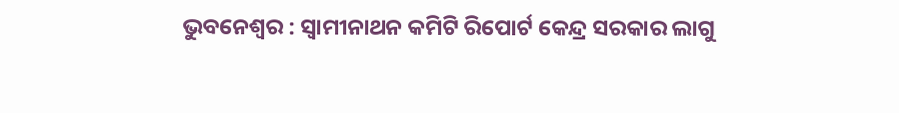ଭୁବନେଶ୍ୱର : ସ୍ୱାମୀନାଥନ କମିଟି ରିପୋର୍ଟ କେନ୍ଦ୍ର ସରକାର ଲାଗୁ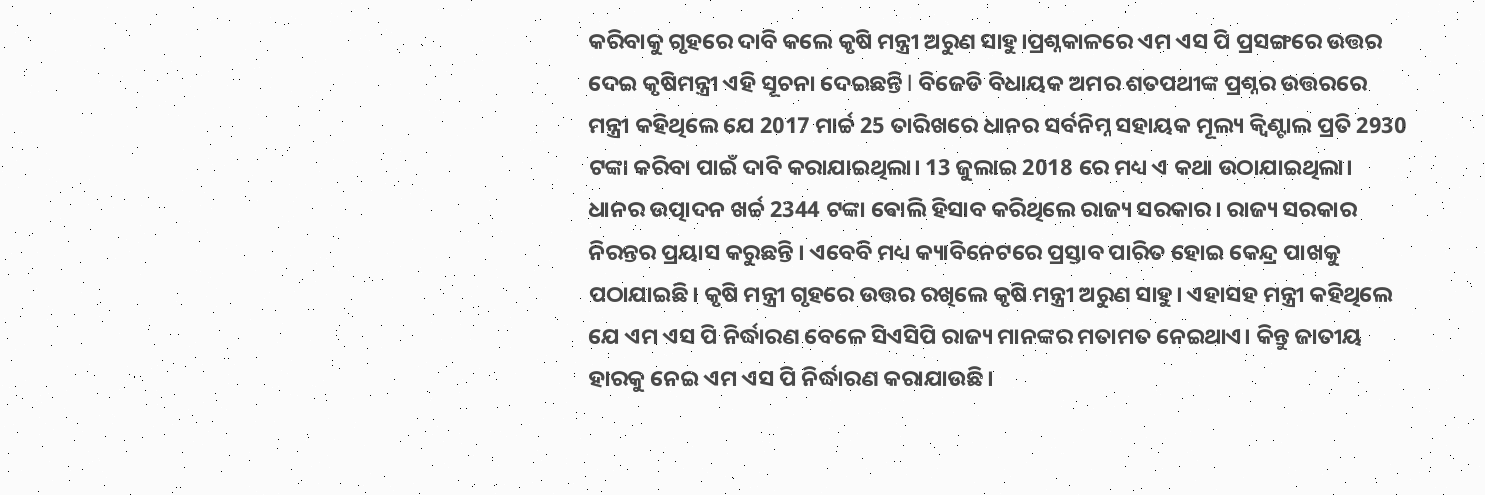କରିବାକୁ ଗୃହରେ ଦାବି କଲେ କୃଷି ମନ୍ତ୍ରୀ ଅରୁଣ ସାହୁ।ପ୍ରଶ୍ନକାଳରେ ଏମ ଏସ ପି ପ୍ରସଙ୍ଗରେ ଉତ୍ତର ଦେଇ କୃଷିମନ୍ତ୍ରୀ ଏହି ସୂଚନା ଦେଇଛନ୍ତି l ବିଜେଡି ବିଧାୟକ ଅମର ଶତପଥୀଙ୍କ ପ୍ରଶ୍ନର ଉତ୍ତରରେ ମନ୍ତ୍ରୀ କହିଥିଲେ ଯେ 2017 ମାର୍ଚ୍ଚ 25 ତାରିଖରେ ଧାନର ସର୍ବନିମ୍ନ ସହାୟକ ମୂଲ୍ୟ କ୍ୱିଣ୍ଟାଲ ପ୍ରତି 2930 ଟଙ୍କା କରିବା ପାଇଁ ଦାବି କରାଯାଇଥିଲା। 13 ଜୁଲାଇ 2018 ରେ ମଧ୍ୟ ଏ କଥା ଉଠାଯାଇଥିଲା। ଧାନର ଉତ୍ପାଦନ ଖର୍ଚ୍ଚ 2344 ଟଙ୍କା ଵୋଲି ହିସାବ କରିଥିଲେ ରାଜ୍ୟ ସରକାର। ରାଜ୍ୟ ସରକାର ନିରନ୍ତର ପ୍ରୟାସ କରୁଛନ୍ତି । ଏବେବି ମଧ୍ୟ କ୍ୟାବିନେଟରେ ପ୍ରସ୍ତାବ ପାରିତ ହୋଇ କେନ୍ଦ୍ର ପାଖକୁ ପଠାଯାଇଛି। କୃଷି ମନ୍ତ୍ରୀ ଗୃହରେ ଉତ୍ତର ରଖିଲେ କୃଷି ମନ୍ତ୍ରୀ ଅରୁଣ ସାହୁ। ଏହାସହ ମନ୍ତ୍ରୀ କହିଥିଲେ ଯେ ଏମ ଏସ ପି ନିର୍ଦ୍ଧାରଣ ବେଳେ ସିଏସିପି ରାଜ୍ୟ ମାନଙ୍କର ମତାମତ ନେଇଥାଏ। କିନ୍ତୁ ଜାତୀୟ ହାରକୁ ନେଇ ଏମ ଏସ ପି ନିର୍ଦ୍ଧାରଣ କରାଯାଉଛି।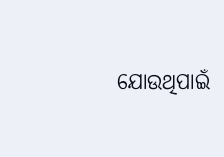ଯୋଉଥିପାଇଁ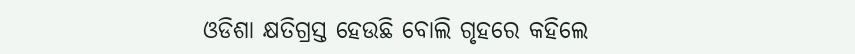ଓଡିଶା କ୍ଷତିଗ୍ରସ୍ତ ହେଉଛି ବୋଲି ଗୃହରେ କହିଲେ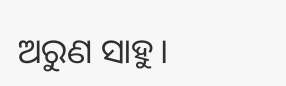ଅରୁଣ ସାହୁ।